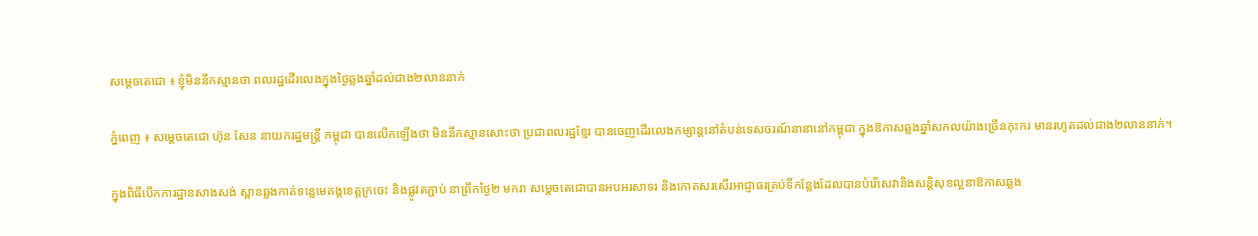សម្ដេចតេជោ ៖ ខ្ញុំមិននឹកស្មានថា ពលរដ្ឋដើរលេងក្នុងថ្ងៃឆ្លងឆ្នាំដល់ជាង២លាននាក់

ភ្នំពេញ ៖ សម្ដេចតេជោ ហ៊ុន សែន នាយករដ្ឋមន្ដ្រី កម្ពុជា បានលើកឡើងថា មិននឹកស្មានសោះថា ប្រជាពលរដ្ឋខ្មែរ បានចេញដើរលេងកម្សាន្ដនៅតំបន់ទេសចរណ៍នានានៅកម្ពុជា ក្នុងឱកាសឆ្លងឆ្នាំសកលយ៉ាងច្រើនកុះករ មានរហូតដល់ជាង២លាននាក់។

ក្នុងពិធីបើកការដ្ឋានសាងសង់ ស្ពានឆ្លងកាត់ទន្លេមេគង្គខេត្តក្រចេះ និងផ្លូវតភ្ជាប់ នាព្រឹកថ្ងៃ២ មករា សម្ដេចតេជោបានអបអរសាទរ និងកោតសរសើរអាជ្ញាធរគ្រប់ទីកន្លែងដែលបានបំរើសេវានិងសន្តិសុខល្អនាឱកាសឆ្លង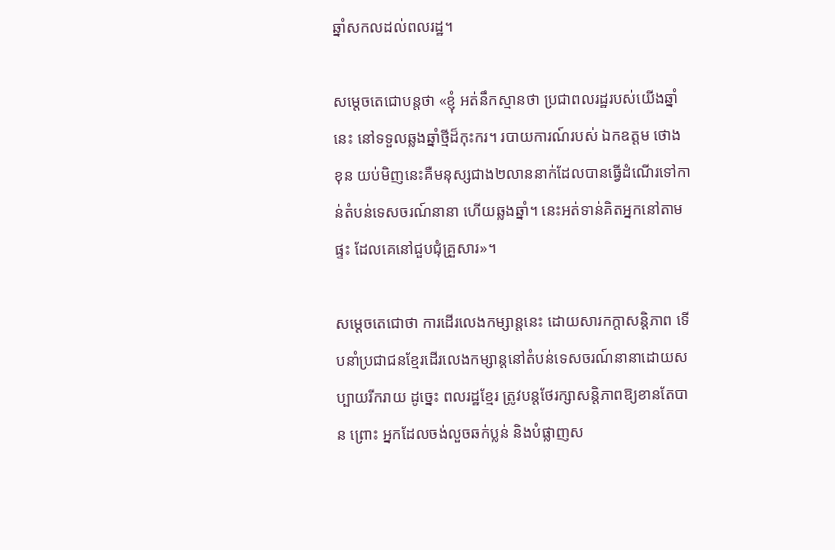ឆ្នាំសកលដល់ពលរដ្ឋ។

សម្ដេចតេជោបន្តថា «ខ្ញុំ អត់នឹកស្មានថា ប្រជាពលរដ្ឋរបស់យើងឆ្នាំនេះ នៅទទួលឆ្លងឆ្នាំថ្មីដ៏កុះករ។ របាយការណ៍របស់ ឯកឧត្តម ថោង ខុន យប់មិញនេះគឺមនុស្សជាង២លាននាក់ដែលបានធ្វើដំណើរទៅកាន់តំបន់ទេសចរណ៍នានា ហើយឆ្លងឆ្នាំ។ នេះអត់ទាន់គិតអ្នកនៅតាមផ្ទះ ដែលគេនៅជួបជុំគ្រួសារ»។

សម្ដេចតេជោថា ការដើរលេងកម្សាន្តនេះ ដោយសារកក្តាសន្ដិភាព ទើបនាំប្រជាជនខ្មែរដើរលេងកម្សាន្ដនៅតំបន់ទេសចរណ៍នានាដោយសប្បាយរីករាយ ដូច្នេះ ពលរដ្ឋខ្មែរ ត្រូវបន្ដថែរក្សាសន្ដិភាពឱ្យខានតែបាន ព្រោះ អ្នកដែលចង់លួចឆក់ប្លន់ និងបំផ្លាញស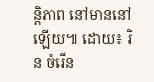ន្ដិភាព នៅមាននៅឡើយ៕ ដោយ៖ រិន ចំរើន